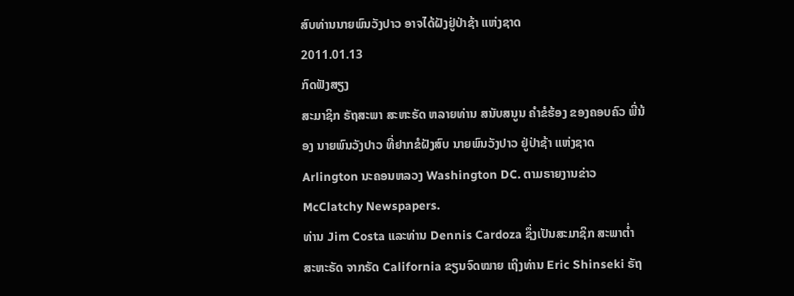ສົບທ່ານນາຍພົນວັງປາວ ອາຈໄດ້ຝັງຢູ່ປ່າຊ້າ ແຫ່ງຊາດ
2011.01.13
ກົດຟັງສຽງ
ສະມາຊິກ ຣັຖສະພາ ສະຫະຣັດ ຫລາຍທ່ານ ສນັບສນູນ ຄໍາຂໍຮ້ອງ ຂອງຄອບຄົວ ພີ່ນ້ອງ ນາຍພົນວັງປາວ ທີ່ຢາກຂໍຝັງສົບ ນາຍພົນວັງປາວ ຢູ່ປ່າຊ້າ ແຫ່ງຊາດ Arlington ນະຄອນຫລວງ Washington DC. ຕາມຣາຍງານຂ່າວ McClatchy Newspapers.
ທ່ານ Jim Costa ແລະທ່ານ Dennis Cardoza ຊຶ່ງເປັນສະມາຊິກ ສະພາຕໍ່າ ສະຫະຣັດ ຈາກຣັດ California ຂຽນຈົດໝາຍ ເຖິງທ່ານ Eric Shinseki ຣັຖ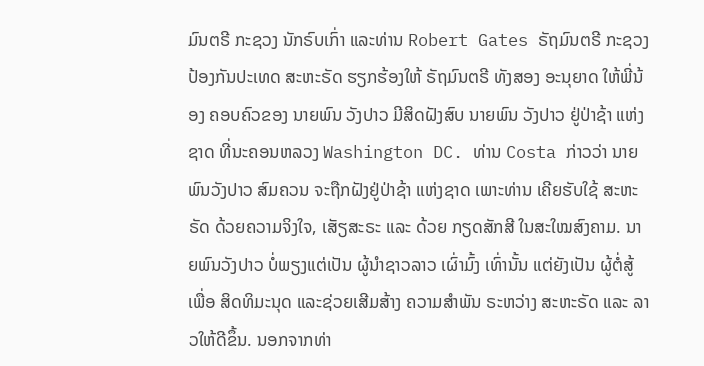ມົນຕຣີ ກະຊວງ ນັກຣົບເກົ່າ ແລະທ່ານ Robert Gates ຣັຖມົນຕຣີ ກະຊວງ ປ້ອງກັນປະເທດ ສະຫະຣັດ ຮຽກຮ້ອງໃຫ້ ຣັຖມົນຕຣີ ທັງສອງ ອະນຸຍາດ ໃຫ້ພີ່ນ້ອງ ຄອບຄົວຂອງ ນາຍພົນ ວັງປາວ ມີສິດຝັງສົບ ນາຍພົນ ວັງປາວ ຢູ່ປ່າຊ້າ ແຫ່ງຊາດ ທີ່ນະຄອນຫລວງ Washington DC. ທ່ານ Costa ກ່າວວ່າ ນາຍພົນວັງປາວ ສົມຄວນ ຈະຖືກຝັງຢູ່ປ່າຊ້າ ແຫ່ງຊາດ ເພາະທ່ານ ເຄີຍຮັບໃຊ້ ສະຫະຣັດ ດ້ວຍຄວາມຈິງໃຈ, ເສັຽສະຣະ ແລະ ດ້ວຍ ກຽດສັກສີ ໃນສະໃໝສົງຄາມ. ນາຍພົນວັງປາວ ບໍ່ພຽງແຕ່ເປັນ ຜູ້ນໍາຊາວລາວ ເຜົ່າມົ້ງ ເທົ່ານັ້ນ ແຕ່ຍັງເປັນ ຜູ້ຕໍ່ສູ້ເພື່ອ ສິດທິມະນຸດ ແລະຊ່ວຍເສີມສ້າງ ຄວາມສໍາພັນ ຣະຫວ່າງ ສະຫະຣັດ ແລະ ລາວໃຫ້ດີຂຶ້ນ. ນອກຈາກທ່າ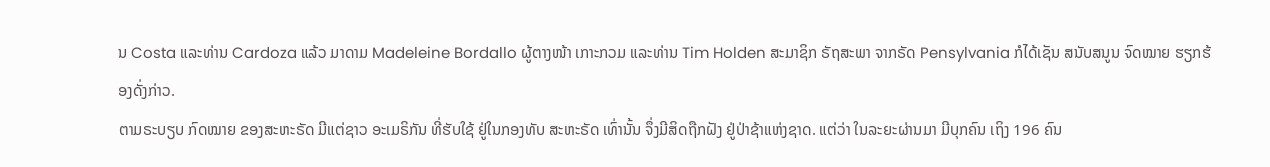ນ Costa ແລະທ່ານ Cardoza ແລ້ວ ມາດາມ Madeleine Bordallo ຜູ້ຕາງໜ້າ ເກາະກວມ ແລະທ່ານ Tim Holden ສະມາຊິກ ຣັຖສະພາ ຈາກຣັດ Pensylvania ກໍໄດ້ເຊັນ ສນັບສນູນ ຈົດໝາຍ ຮຽກຮ້ອງດັ່ງກ່າວ.
ຕາມຣະບຽບ ກົດໝາຍ ຂອງສະຫະຣັດ ມີແຕ່ຊາວ ອະເມຣິກັນ ທີ່ຮັບໃຊ້ ຢູ່ໃນກອງທັບ ສະຫະຣັດ ເທົ່ານັ້ນ ຈຶ່ງມີສິດຖືກຝັງ ຢູ່ປ່າຊ້າແຫ່ງຊາດ. ແຕ່ວ່າ ໃນລະຍະຜ່ານມາ ມີບຸກຄົນ ເຖິງ 196 ຄົນ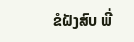ຂໍຝັງສົບ ພີ່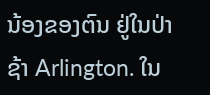ນ້ອງຂອງຕົນ ຢູ່ໃນປ່າຊ້າ Arlington. ໃນ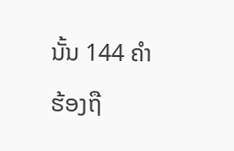ນັ້ນ 144 ຄໍາຮ້ອງຖື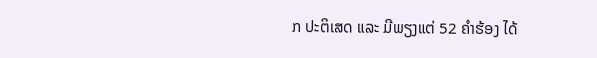ກ ປະຕິເສດ ແລະ ມີພຽງແຕ່ 52 ຄໍາຮ້ອງ ໄດ້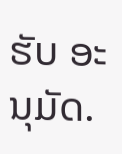ຮັບ ອະນຸມັດ.